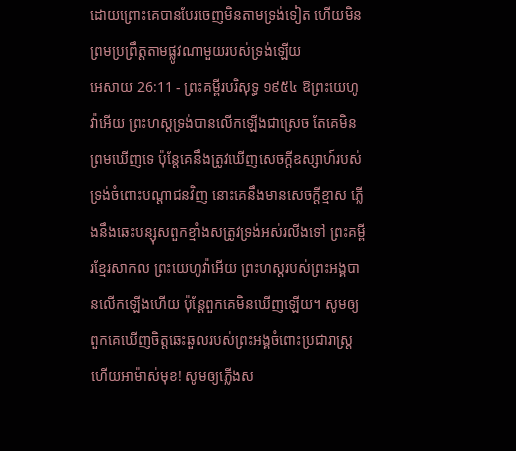ដោយព្រោះគេបានបែរចេញមិនតាមទ្រង់ទៀត ហើយមិនព្រមប្រព្រឹត្តតាមផ្លូវណាមួយរបស់ទ្រង់ឡើយ
អេសាយ 26:11 - ព្រះគម្ពីរបរិសុទ្ធ ១៩៥៤ ឱព្រះយេហូវ៉ាអើយ ព្រះហស្តទ្រង់បានលើកឡើងជាស្រេច តែគេមិនព្រមឃើញទេ ប៉ុន្តែគេនឹងត្រូវឃើញសេចក្ដីឧស្សាហ៍របស់ទ្រង់ចំពោះបណ្តាជនវិញ នោះគេនឹងមានសេចក្ដីខ្មាស ភ្លើងនឹងឆេះបន្សុសពួកខ្មាំងសត្រូវទ្រង់អស់រលីងទៅ ព្រះគម្ពីរខ្មែរសាកល ព្រះយេហូវ៉ាអើយ ព្រះហស្តរបស់ព្រះអង្គបានលើកឡើងហើយ ប៉ុន្តែពួកគេមិនឃើញឡើយ។ សូមឲ្យពួកគេឃើញចិត្តឆេះឆួលរបស់ព្រះអង្គចំពោះប្រជារាស្ត្រ ហើយអាម៉ាស់មុខ! សូមឲ្យភ្លើងស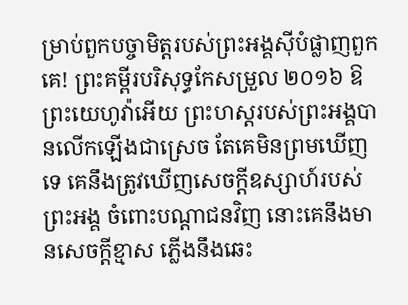ម្រាប់ពួកបច្ចាមិត្តរបស់ព្រះអង្គស៊ីបំផ្លាញពួកគេ! ព្រះគម្ពីរបរិសុទ្ធកែសម្រួល ២០១៦ ឱព្រះយេហូវ៉ាអើយ ព្រះហស្តរបស់ព្រះអង្គបានលើកឡើងជាស្រេច តែគេមិនព្រមឃើញទេ គេនឹងត្រូវឃើញសេចក្ដីឧស្សាហ៍របស់ព្រះអង្គ ចំពោះបណ្ដាជនវិញ នោះគេនឹងមានសេចក្ដីខ្មាស ភ្លើងនឹងឆេះ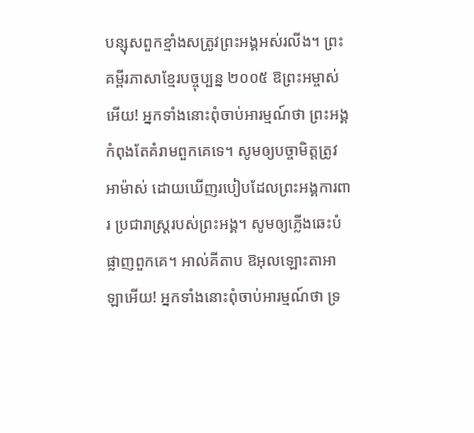បន្សុសពួកខ្មាំងសត្រូវព្រះអង្គអស់រលីង។ ព្រះគម្ពីរភាសាខ្មែរបច្ចុប្បន្ន ២០០៥ ឱព្រះអម្ចាស់អើយ! អ្នកទាំងនោះពុំចាប់អារម្មណ៍ថា ព្រះអង្គកំពុងតែគំរាមពួកគេទេ។ សូមឲ្យបច្ចាមិត្តត្រូវអាម៉ាស់ ដោយឃើញរបៀបដែលព្រះអង្គការពារ ប្រជារាស្ដ្ររបស់ព្រះអង្គ។ សូមឲ្យភ្លើងឆេះបំផ្លាញពួកគេ។ អាល់គីតាប ឱអុលឡោះតាអាឡាអើយ! អ្នកទាំងនោះពុំចាប់អារម្មណ៍ថា ទ្រ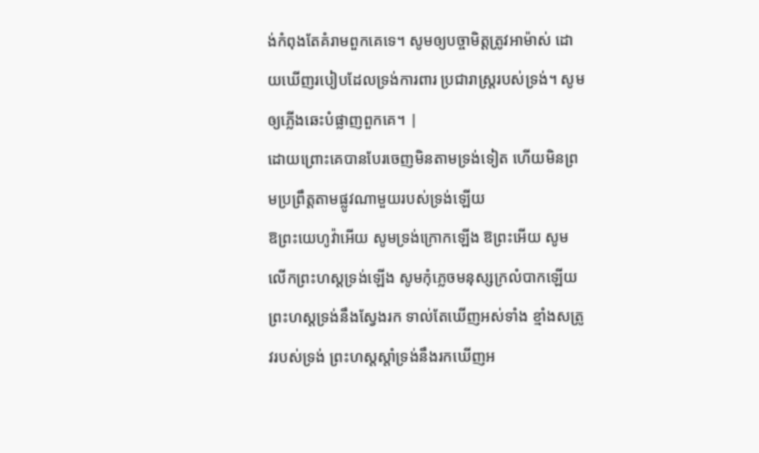ង់កំពុងតែគំរាមពួកគេទេ។ សូមឲ្យបច្ចាមិត្តត្រូវអាម៉ាស់ ដោយឃើញរបៀបដែលទ្រង់ការពារ ប្រជារាស្ដ្ររបស់ទ្រង់។ សូមឲ្យភ្លើងឆេះបំផ្លាញពួកគេ។ |
ដោយព្រោះគេបានបែរចេញមិនតាមទ្រង់ទៀត ហើយមិនព្រមប្រព្រឹត្តតាមផ្លូវណាមួយរបស់ទ្រង់ឡើយ
ឱព្រះយេហូវ៉ាអើយ សូមទ្រង់ក្រោកឡើង ឱព្រះអើយ សូមលើកព្រះហស្តទ្រង់ឡើង សូមកុំភ្លេចមនុស្សក្រលំបាកឡើយ
ព្រះហស្តទ្រង់នឹងស្វែងរក ទាល់តែឃើញអស់ទាំង ខ្មាំងសត្រូវរបស់ទ្រង់ ព្រះហស្តស្តាំទ្រង់នឹងរកឃើញអ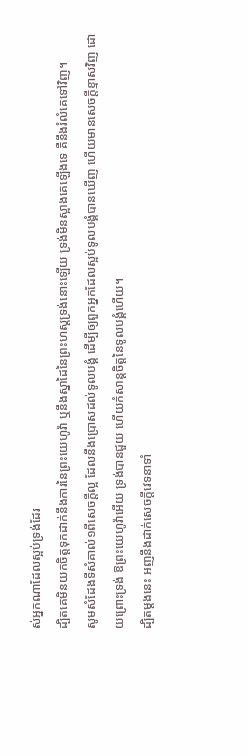ស់អ្នកណាដែលស្អប់ទ្រង់ដែរ
ដ្បិតគេមិនយកចិត្តទុកដាក់នឹងការនៃព្រះយេហូវ៉ា ឬនឹងស្នាដៃនៃព្រះហស្តទ្រង់នោះឡើយ ទ្រង់មិនស្អាងគេឡើងទេ គឺនឹងរំលំគេទៅវិញ។
សូមសំដែងទីសំគាល់១ពីសេចក្ដីល្អ ដែលនឹងប្រោសដល់ទូលបង្គំ ដើម្បីឲ្យពួកអ្នកដែលស្អប់ទូលបង្គំបានឃើញ ហើយមានសេចក្ដីខ្មាសវិញ ដោយព្រោះទ្រង់ ឱព្រះយេហូវ៉ាអើយ ទ្រង់បានជួយ ហើយកំសាន្តចិត្តនៃទូលបង្គំហើយ។
ដ្បិតម្តងនេះ អញនឹងដាក់សេចក្ដីវេទនាទាំ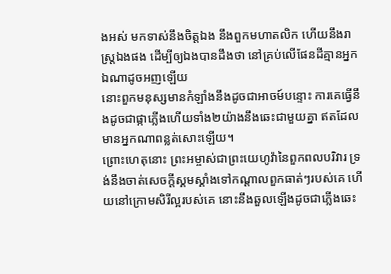ងអស់ មកទាស់នឹងចិត្តឯង នឹងពួកមហាតលិក ហើយនឹងរាស្ត្រឯងផង ដើម្បីឲ្យឯងបានដឹងថា នៅគ្រប់លើផែនដីគ្មានអ្នកឯណាដូចអញឡើយ
នោះពួកមនុស្សមានកំឡាំងនឹងដូចជាអាចម៍បន្ទោះ ការគេធ្វើនឹងដូចជាផ្កាភ្លើងហើយទាំង២យ៉ាងនឹងឆេះជាមួយគ្នា ឥតដែលមានអ្នកណាពន្លត់សោះឡើយ។
ព្រោះហេតុនោះ ព្រះអម្ចាស់ជាព្រះយេហូវ៉ានៃពួកពលបរិវារ ទ្រង់នឹងចាត់សេចក្ដីស្គមស្គាំងទៅកណ្តាលពួកធាត់ៗរបស់គេ ហើយនៅក្រោមសិរីល្អរបស់គេ នោះនឹងឆួលឡើងដូចជាភ្លើងឆេះ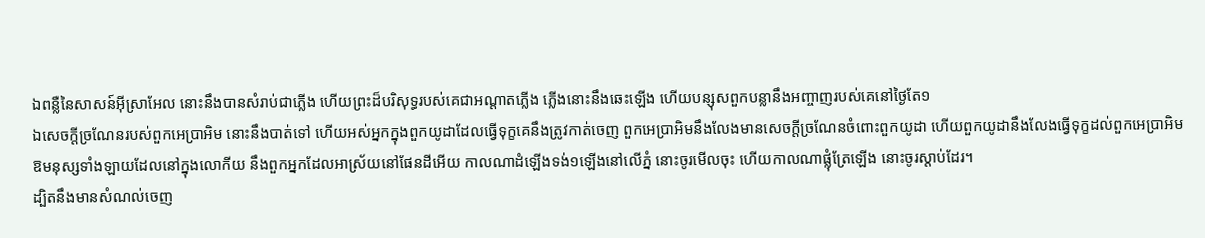ឯពន្លឺនៃសាសន៍អ៊ីស្រាអែល នោះនឹងបានសំរាប់ជាភ្លើង ហើយព្រះដ៏បរិសុទ្ធរបស់គេជាអណ្តាតភ្លើង ភ្លើងនោះនឹងឆេះឡើង ហើយបន្សុសពួកបន្លានឹងអញ្ចាញរបស់គេនៅថ្ងៃតែ១
ឯសេចក្ដីច្រណែនរបស់ពួកអេប្រាអិម នោះនឹងបាត់ទៅ ហើយអស់អ្នកក្នុងពួកយូដាដែលធ្វើទុក្ខគេនឹងត្រូវកាត់ចេញ ពួកអេប្រាអិមនឹងលែងមានសេចក្ដីច្រណែនចំពោះពួកយូដា ហើយពួកយូដានឹងលែងធ្វើទុក្ខដល់ពួកអេប្រាអិម
ឱមនុស្សទាំងឡាយដែលនៅក្នុងលោកីយ នឹងពួកអ្នកដែលអាស្រ័យនៅផែនដីអើយ កាលណាដំឡើងទង់១ឡើងនៅលើភ្នំ នោះចូរមើលចុះ ហើយកាលណាផ្លុំត្រែឡើង នោះចូរស្តាប់ដែរ។
ដ្បិតនឹងមានសំណល់ចេញ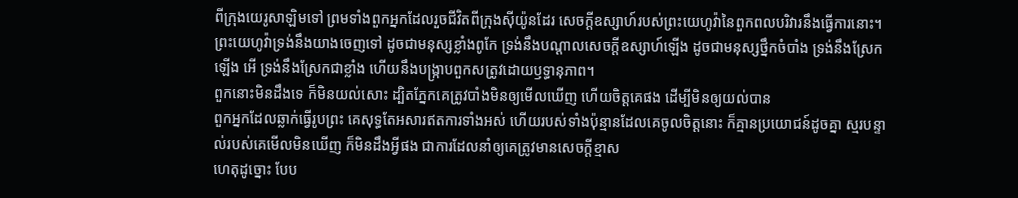ពីក្រុងយេរូសាឡិមទៅ ព្រមទាំងពួកអ្នកដែលរួចជីវិតពីក្រុងស៊ីយ៉ូនដែរ សេចក្ដីឧស្សាហ៍របស់ព្រះយេហូវ៉ានៃពួកពលបរិវារនឹងធ្វើការនោះ។
ព្រះយេហូវ៉ាទ្រង់នឹងយាងចេញទៅ ដូចជាមនុស្សខ្លាំងពូកែ ទ្រង់នឹងបណ្តាលសេចក្ដីឧស្សាហ៍ឡើង ដូចជាមនុស្សថ្នឹកចំបាំង ទ្រង់នឹងស្រែកឡើង អើ ទ្រង់នឹងស្រែកជាខ្លាំង ហើយនឹងបង្ក្រាបពួកសត្រូវដោយឫទ្ធានុភាព។
ពួកនោះមិនដឹងទេ ក៏មិនយល់សោះ ដ្បិតភ្នែកគេត្រូវបាំងមិនឲ្យមើលឃើញ ហើយចិត្តគេផង ដើម្បីមិនឲ្យយល់បាន
ពួកអ្នកដែលឆ្លាក់ធ្វើរូបព្រះ គេសុទ្ធតែអសារឥតការទាំងអស់ ហើយរបស់ទាំងប៉ុន្មានដែលគេចូលចិត្តនោះ ក៏គ្មានប្រយោជន៍ដូចគ្នា ស្មរបន្ទាល់របស់គេមើលមិនឃើញ ក៏មិនដឹងអ្វីផង ជាការដែលនាំឲ្យគេត្រូវមានសេចក្ដីខ្មាស
ហេតុដូច្នោះ បែប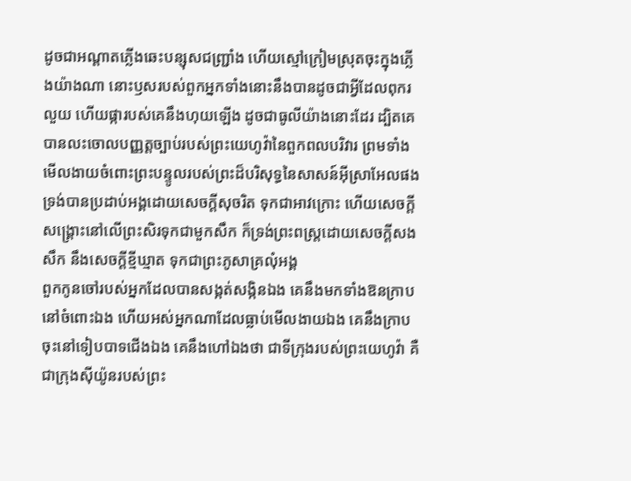ដូចជាអណ្តាតភ្លើងឆេះបន្សុសជញ្ជ្រាំង ហើយស្មៅក្រៀមស្រុតចុះក្នុងភ្លើងយ៉ាងណា នោះឫសរបស់ពួកអ្នកទាំងនោះនឹងបានដូចជាអ្វីដែលពុករលួយ ហើយផ្ការបស់គេនឹងហុយឡើង ដូចជាធូលីយ៉ាងនោះដែរ ដ្បិតគេបានលះចោលបញ្ញត្តច្បាប់របស់ព្រះយេហូវ៉ានៃពួកពលបរិវារ ព្រមទាំងមើលងាយចំពោះព្រះបន្ទូលរបស់ព្រះដ៏បរិសុទ្ធនៃសាសន៍អ៊ីស្រាអែលផង
ទ្រង់បានប្រដាប់អង្គដោយសេចក្ដីសុចរិត ទុកជាអាវក្រោះ ហើយសេចក្ដីសង្គ្រោះនៅលើព្រះសិរទុកជាមួកសឹក ក៏ទ្រង់ព្រះពស្ត្រដោយសេចក្ដីសងសឹក នឹងសេចក្ដីខ្មីឃ្មាត ទុកជាព្រះភូសាគ្រលុំអង្គ
ពួកកូនចៅរបស់អ្នកដែលបានសង្កត់សង្កិនឯង គេនឹងមកទាំងឱនក្រាបនៅចំពោះឯង ហើយអស់អ្នកណាដែលធ្លាប់មើលងាយឯង គេនឹងក្រាបចុះនៅទៀបបាទជើងឯង គេនឹងហៅឯងថា ជាទីក្រុងរបស់ព្រះយេហូវ៉ា គឺជាក្រុងស៊ីយ៉ូនរបស់ព្រះ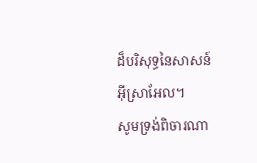ដ៏បរិសុទ្ធនៃសាសន៍អ៊ីស្រាអែល។
សូមទ្រង់ពិចារណា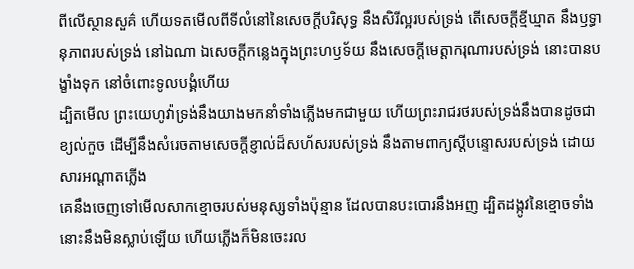ពីលើស្ថានសួគ៌ ហើយទតមើលពីទីលំនៅនៃសេចក្ដីបរិសុទ្ធ នឹងសិរីល្អរបស់ទ្រង់ តើសេចក្ដីខ្មីឃ្មាត នឹងឫទ្ធានុភាពរបស់ទ្រង់ នៅឯណា ឯសេចក្ដីកន្លេងក្នុងព្រះហឫទ័យ នឹងសេចក្ដីមេត្តាករុណារបស់ទ្រង់ នោះបានបង្ខាំងទុក នៅចំពោះទូលបង្គំហើយ
ដ្បិតមើល ព្រះយេហូវ៉ាទ្រង់នឹងយាងមកនាំទាំងភ្លើងមកជាមួយ ហើយព្រះរាជរថរបស់ទ្រង់នឹងបានដូចជាខ្យល់កួច ដើម្បីនឹងសំរេចតាមសេចក្ដីខ្ញាល់ដ៏សហ័សរបស់ទ្រង់ នឹងតាមពាក្យស្តីបន្ទោសរបស់ទ្រង់ ដោយសារអណ្តាតភ្លើង
គេនឹងចេញទៅមើលសាកខ្មោចរបស់មនុស្សទាំងប៉ុន្មាន ដែលបានបះបោរនឹងអញ ដ្បិតដង្កូវនៃខ្មោចទាំងនោះនឹងមិនស្លាប់ឡើយ ហើយភ្លើងក៏មិនចេះរល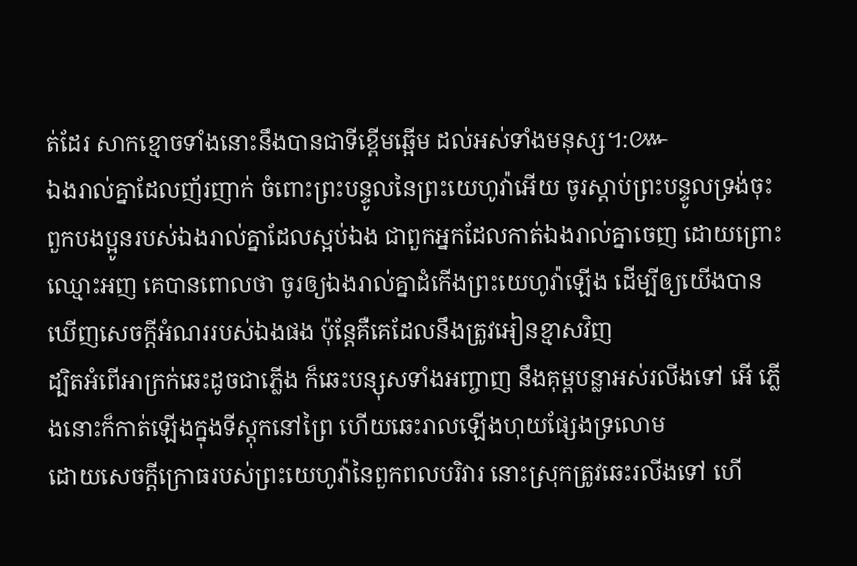ត់ដែរ សាកខ្មោចទាំងនោះនឹងបានជាទីខ្ពើមឆ្អើម ដល់អស់ទាំងមនុស្ស។:៚
ឯងរាល់គ្នាដែលញ័រញាក់ ចំពោះព្រះបន្ទូលនៃព្រះយេហូវ៉ាអើយ ចូរស្តាប់ព្រះបន្ទូលទ្រង់ចុះ ពួកបងប្អូនរបស់ឯងរាល់គ្នាដែលស្អប់ឯង ជាពួកអ្នកដែលកាត់ឯងរាល់គ្នាចេញ ដោយព្រោះឈ្មោះអញ គេបានពោលថា ចូរឲ្យឯងរាល់គ្នាដំកើងព្រះយេហូវ៉ាឡើង ដើម្បីឲ្យយើងបានឃើញសេចក្ដីអំណររបស់ឯងផង ប៉ុន្តែគឺគេដែលនឹងត្រូវអៀនខ្មាសវិញ
ដ្បិតអំពើអាក្រក់ឆេះដូចជាភ្លើង ក៏ឆេះបន្សុសទាំងអញ្ចាញ នឹងគុម្ពបន្លាអស់រលីងទៅ អើ ភ្លើងនោះក៏កាត់ឡើងក្នុងទីស្តុកនៅព្រៃ ហើយឆេះរាលឡើងហុយផ្សែងទ្រលោម
ដោយសេចក្ដីក្រោធរបស់ព្រះយេហូវ៉ានៃពួកពលបរិវារ នោះស្រុកត្រូវឆេះរលីងទៅ ហើ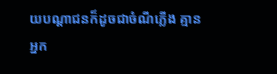យបណ្តាជនក៏ដូចជាចំណីភ្លើង គ្មានអ្នក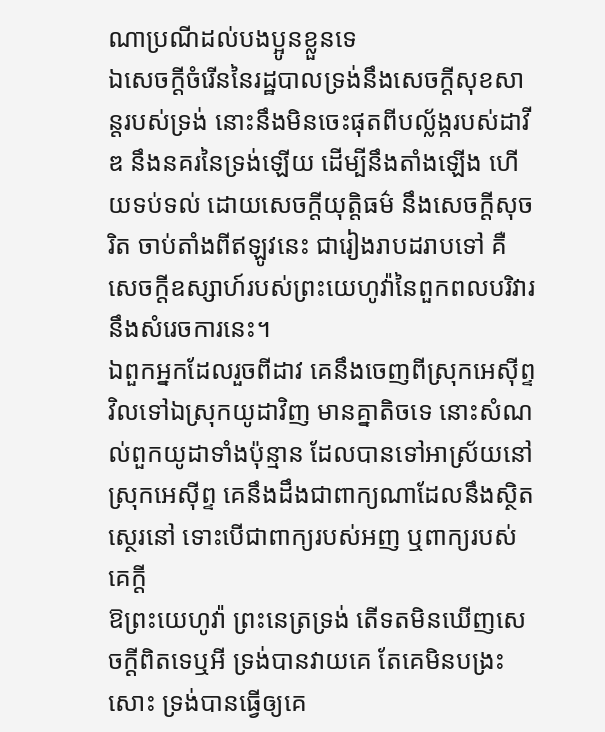ណាប្រណីដល់បងប្អូនខ្លួនទេ
ឯសេចក្ដីចំរើននៃរដ្ឋបាលទ្រង់នឹងសេចក្ដីសុខសាន្តរបស់ទ្រង់ នោះនឹងមិនចេះផុតពីបល្ល័ង្ករបស់ដាវីឌ នឹងនគរនៃទ្រង់ឡើយ ដើម្បីនឹងតាំងឡើង ហើយទប់ទល់ ដោយសេចក្ដីយុត្តិធម៌ នឹងសេចក្ដីសុចរិត ចាប់តាំងពីឥឡូវនេះ ជារៀងរាបដរាបទៅ គឺសេចក្ដីឧស្សាហ៍របស់ព្រះយេហូវ៉ានៃពួកពលបរិវារនឹងសំរេចការនេះ។
ឯពួកអ្នកដែលរួចពីដាវ គេនឹងចេញពីស្រុកអេស៊ីព្ទវិលទៅឯស្រុកយូដាវិញ មានគ្នាតិចទេ នោះសំណល់ពួកយូដាទាំងប៉ុន្មាន ដែលបានទៅអាស្រ័យនៅស្រុកអេស៊ីព្ទ គេនឹងដឹងជាពាក្យណាដែលនឹងស្ថិតស្ថេរនៅ ទោះបើជាពាក្យរបស់អញ ឬពាក្យរបស់គេក្តី
ឱព្រះយេហូវ៉ា ព្រះនេត្រទ្រង់ តើទតមិនឃើញសេចក្ដីពិតទេឬអី ទ្រង់បានវាយគេ តែគេមិនបង្រះសោះ ទ្រង់បានធ្វើឲ្យគេ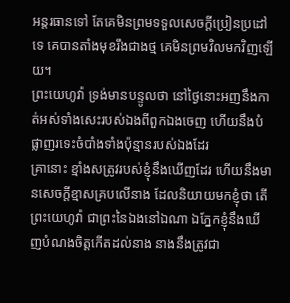អន្តរធានទៅ តែគេមិនព្រមទទួលសេចក្ដីប្រៀនប្រដៅទេ គេបានតាំងមុខរឹងជាងថ្ម គេមិនព្រមវិលមកវិញឡើយ។
ព្រះយេហូវ៉ា ទ្រង់មានបន្ទូលថា នៅថ្ងៃនោះអញនឹងកាត់អស់ទាំងសេះរបស់ឯងពីពួកឯងចេញ ហើយនឹងបំផ្លាញរទេះចំបាំងទាំងប៉ុន្មានរបស់ឯងដែរ
គ្រានោះ ខ្មាំងសត្រូវរបស់ខ្ញុំនឹងឃើញដែរ ហើយនឹងមានសេចក្ដីខ្មាសគ្របលើនាង ដែលនិយាយមកខ្ញុំថា តើព្រះយេហូវ៉ា ជាព្រះនៃឯងនៅឯណា ឯភ្នែកខ្ញុំនឹងឃើញបំណងចិត្តកើតដល់នាង នាងនឹងត្រូវជា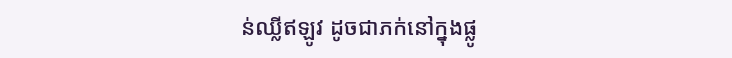ន់ឈ្លីឥឡូវ ដូចជាភក់នៅក្នុងផ្លូ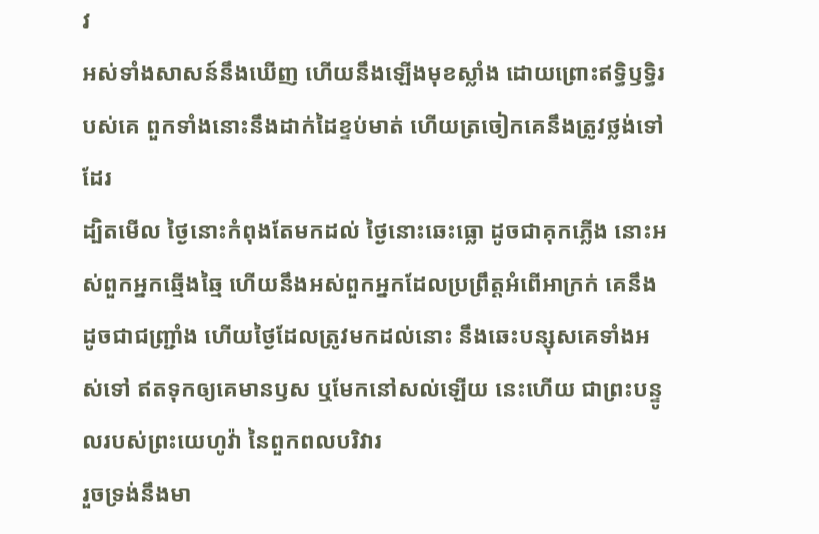វ
អស់ទាំងសាសន៍នឹងឃើញ ហើយនឹងឡើងមុខស្លាំង ដោយព្រោះឥទ្ធិឫទ្ធិរបស់គេ ពួកទាំងនោះនឹងដាក់ដៃខ្ទប់មាត់ ហើយត្រចៀកគេនឹងត្រូវថ្លង់ទៅដែរ
ដ្បិតមើល ថ្ងៃនោះកំពុងតែមកដល់ ថ្ងៃនោះឆេះធ្លោ ដូចជាគុកភ្លើង នោះអស់ពួកអ្នកឆ្មើងឆ្មៃ ហើយនឹងអស់ពួកអ្នកដែលប្រព្រឹត្តអំពើអាក្រក់ គេនឹងដូចជាជញ្ជ្រាំង ហើយថ្ងៃដែលត្រូវមកដល់នោះ នឹងឆេះបន្សុសគេទាំងអស់ទៅ ឥតទុកឲ្យគេមានឫស ឬមែកនៅសល់ឡើយ នេះហើយ ជាព្រះបន្ទូលរបស់ព្រះយេហូវ៉ា នៃពួកពលបរិវារ
រួចទ្រង់នឹងមា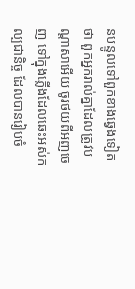នបន្ទូលទៅពួកខាងឆ្វេងទៀតថា ពួកអ្នករាល់គ្នាដែលត្រូវបណ្តាសាអើយ ចូរថយពីអញចេញ ទៅក្នុងភ្លើងដែលឆេះអស់កល្បជានិច្ច ដែលបានរៀបចំ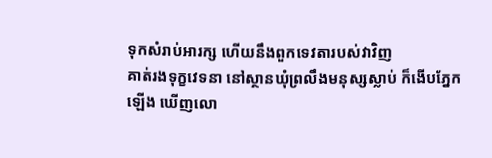ទុកសំរាប់អារក្ស ហើយនឹងពួកទេវតារបស់វាវិញ
គាត់រងទុក្ខវេទនា នៅស្ថានឃុំព្រលឹងមនុស្សស្លាប់ ក៏ងើបភ្នែកឡើង ឃើញលោ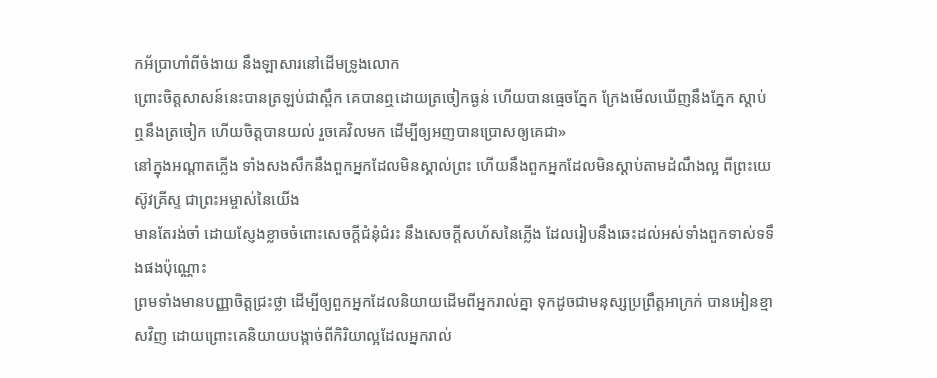កអ័ប្រាហាំពីចំងាយ នឹងឡាសារនៅដើមទ្រូងលោក
ព្រោះចិត្តសាសន៍នេះបានត្រឡប់ជាស្ពឹក គេបានឮដោយត្រចៀកធ្ងន់ ហើយបានធ្មេចភ្នែក ក្រែងមើលឃើញនឹងភ្នែក ស្តាប់ឮនឹងត្រចៀក ហើយចិត្តបានយល់ រួចគេវិលមក ដើម្បីឲ្យអញបានប្រោសឲ្យគេជា»
នៅក្នុងអណ្តាតភ្លើង ទាំងសងសឹកនឹងពួកអ្នកដែលមិនស្គាល់ព្រះ ហើយនឹងពួកអ្នកដែលមិនស្តាប់តាមដំណឹងល្អ ពីព្រះយេស៊ូវគ្រីស្ទ ជាព្រះអម្ចាស់នៃយើង
មានតែរង់ចាំ ដោយស្ញែងខ្លាចចំពោះសេចក្ដីជំនុំជំរះ នឹងសេចក្ដីសហ័សនៃភ្លើង ដែលរៀបនឹងឆេះដល់អស់ទាំងពួកទាស់ទទឹងផងប៉ុណ្ណោះ
ព្រមទាំងមានបញ្ញាចិត្តជ្រះថ្លា ដើម្បីឲ្យពួកអ្នកដែលនិយាយដើមពីអ្នករាល់គ្នា ទុកដូចជាមនុស្សប្រព្រឹត្តអាក្រក់ បានអៀនខ្មាសវិញ ដោយព្រោះគេនិយាយបង្កាច់ពីកិរិយាល្អដែលអ្នករាល់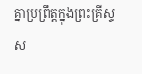គ្នាប្រព្រឹត្តក្នុងព្រះគ្រីស្ទ
ស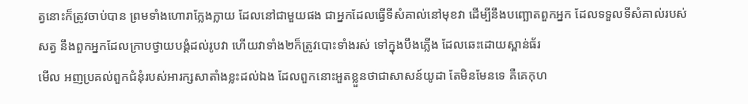ត្វនោះក៏ត្រូវចាប់បាន ព្រមទាំងហោរាក្លែងក្លាយ ដែលនៅជាមួយផង ជាអ្នកដែលធ្វើទីសំគាល់នៅមុខវា ដើម្បីនឹងបញ្ឆោតពួកអ្នក ដែលទទួលទីសំគាល់របស់សត្វ នឹងពួកអ្នកដែលក្រាបថ្វាយបង្គំដល់រូបវា ហើយវាទាំង២ក៏ត្រូវបោះទាំងរស់ ទៅក្នុងបឹងភ្លើង ដែលឆេះដោយស្ពាន់ធ័រ
មើល អញប្រគល់ពួកជំនុំរបស់អារក្សសាតាំងខ្លះដល់ឯង ដែលពួកនោះអួតខ្លួនថាជាសាសន៍យូដា តែមិនមែនទេ គឺគេកុហ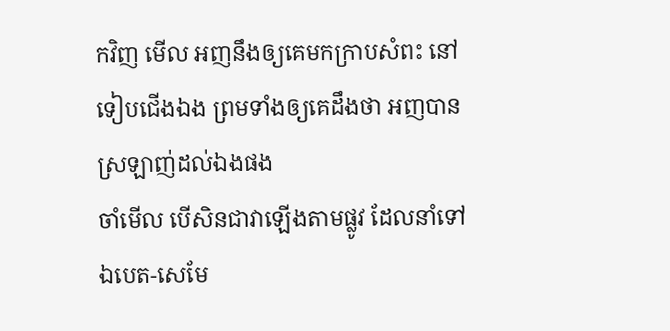កវិញ មើល អញនឹងឲ្យគេមកក្រាបសំពះ នៅទៀបជើងឯង ព្រមទាំងឲ្យគេដឹងថា អញបានស្រឡាញ់ដល់ឯងផង
ចាំមើល បើសិនជាវាឡើងតាមផ្លូវ ដែលនាំទៅឯបេត-សេមែ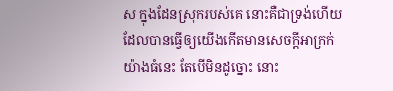ស ក្នុងដែនស្រុករបស់គេ នោះគឺជាទ្រង់ហើយ ដែលបានធ្វើឲ្យយើងកើតមានសេចក្ដីអាក្រក់យ៉ាងធំនេះ តែបើមិនដូច្នោះ នោះ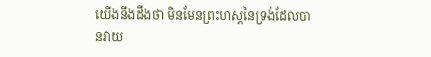យើងនឹងដឹងថា មិនមែនព្រះហស្តនៃទ្រង់ដែលបានវាយ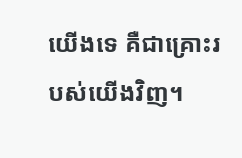យើងទេ គឺជាគ្រោះរបស់យើងវិញ។